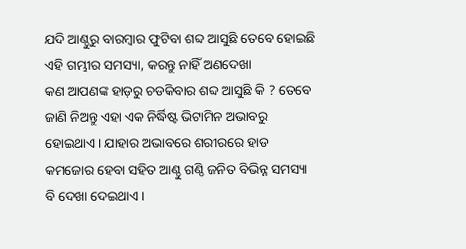ଯଦି ଆଣ୍ଠୁରୁ ବାରମ୍ବାର ଫୁଟିବା ଶବ୍ଦ ଆସୁଛି ତେବେ ହୋଇଛି ଏହି ଗମ୍ଭୀର ସମସ୍ୟା, କରନ୍ତୁ ନାହିଁ ଅଣଦେଖା
କଣ ଆପଣଙ୍କ ହାଡ଼ରୁ ଚଡକିବାର ଶବ୍ଦ ଆସୁଛି କି ? ତେବେ ଜାଣି ନିଅନ୍ତୁ ଏହା ଏକ ନିର୍ଦ୍ଧିଷ୍ଟ ଭିଟାମିନ ଅଭାବରୁ ହୋଇଥାଏ । ଯାହାର ଅଭାବରେ ଶରୀରରେ ହାଡ କମଜୋର ହେବା ସହିତ ଆଣ୍ଠୁ ଗଣ୍ଠି ଜନିତ ବିଭିନ୍ନ ସମସ୍ୟା ବି ଦେଖା ଦେଇଥାଏ ।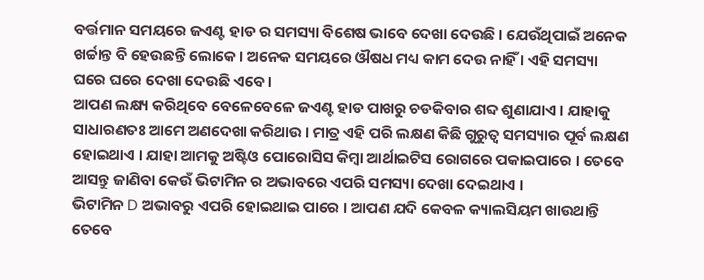ବର୍ତ୍ତମାନ ସମୟରେ ଜଏଣ୍ଟ ହାଡ ର ସମସ୍ୟା ବିଶେଷ ଭାବେ ଦେଖା ଦେଉଛି । ଯେଉଁଥିପାଇଁ ଅନେକ ଖର୍ଚ୍ଚାନ୍ତ ବି ହେଉଛନ୍ତି ଲୋକେ । ଅନେକ ସମୟରେ ଔଷଧ ମଧ୍ୟ କାମ ଦେଉ ନାହିଁ । ଏହି ସମସ୍ୟା ଘରେ ଘରେ ଦେଖା ଦେଉଛି ଏବେ ।
ଆପଣ ଲକ୍ଷ୍ୟ କରିଥିବେ ବେଳେବେଳେ ଜଏଣ୍ଟ ହାଡ ପାଖରୁ ଚଡକିବାର ଶବ୍ଦ ଶୁଣାଯାଏ । ଯାହାକୁ ସାଧାରଣତଃ ଆମେ ଅଣଦେଖା କରିଥାଉ । ମାତ୍ର ଏହି ପରି ଲକ୍ଷଣ କିଛି ଗୁରୁତ୍ଵ ସମସ୍ୟାର ପୂର୍ବ ଲକ୍ଷଣ ହୋଇଥାଏ । ଯାହା ଆମକୁ ଅଷ୍ଟିଓ ପୋରୋସିସ କିମ୍ବା ଆର୍ଥାଇଟିସ ରୋଗରେ ପକାଇପାରେ । ତେବେ ଆସନ୍ତୁ ଜାଣିବା କେଉଁ ଭିଟାମିନ ର ଅଭାବରେ ଏପରି ସମସ୍ୟା ଦେଖା ଦେଇଥାଏ ।
ଭିଟାମିନ D ଅଭାବରୁ ଏପରି ହୋଇଥାଇ ପାରେ । ଆପଣ ଯଦି କେବଳ କ୍ୟାଲସିୟମ ଖାଉଥାନ୍ତି ତେବେ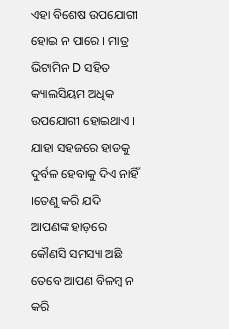ଏହା ବିଶେଷ ଉପଯୋଗୀ ହୋଇ ନ ପାରେ । ମାତ୍ର ଭିଟାମିନ D ସହିତ କ୍ୟାଲସିୟମ ଅଧିକ ଉପଯୋଗୀ ହୋଇଥାଏ ।
ଯାହା ସହଜରେ ହାଡକୁ ଦୁର୍ବଳ ହେବାକୁ ଦିଏ ନାହିଁ ।ତେଣୁ କରି ଯଦି ଆପଣଙ୍କ ହାଡ଼ରେ କୌଣସି ସମସ୍ୟା ଅଛି ତେବେ ଆପଣ ବିଳମ୍ବ ନ କରି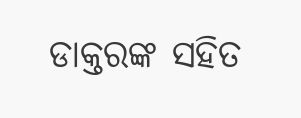ଡାକ୍ତରଙ୍କ ସହିତ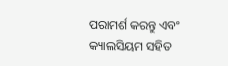ପରାମର୍ଶ କରନ୍ତୁ ଏବଂ କ୍ୟାଲସିୟମ ସହିତ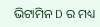ଭିଟାମିନ D ର ମଧ୍ୟ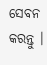ସେବନ କରନ୍ତୁ ।